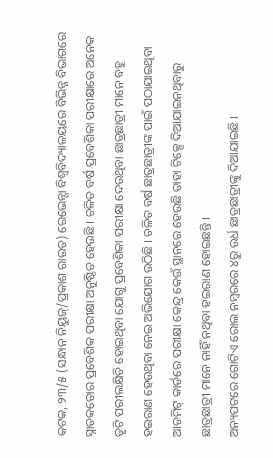କଟକ, ୨୩/୫ (ସନ୍ଧାନ ନିୟୁଜ୍/ପ୍ରକାଶ ରାଉତ) ରେଭେନ୍ସା ବିଶ୍ୱବିଦ୍ୟାଳୟରେ ବିଭିନ୍ନ ବିଭାଗରେ ସ୍ନାତକତୋର ପ୍ରବେଶିକ ପରୀକ୍ଷା ଅନୁଷ୍ଠିତ ହେଉଛି । ଚଳିତ ବର୍ଷ ପ୍ରବେଶିକା ପରୀକ୍ଷାରେ ଅନେକ ତୃଟି ପରୀଲକ୍ଷିତି ହୋଇଥିବା ଯୋଗୁ ପ୍ରବେଶିକା ପରୀକ୍ଷା ଦେଉଥିବା ଛାତ୍ରଛାତ୍ରୀ ମାନେ ବହୁ ହଇରାଣ ହେଉଥିବା ନେଇ ଅଭିଯୋଗ ଉଠିଛି । ଚଳିତ ବର୍ଷ ଛାତ୍ରଛାତ୍ରୀଙ୍କ ପାଇଁ ପଠାଯାଇଥିବା ଆଡମିଟ୍ କାର୍ଡରେ ପରୀକ୍ଷା କେନ୍ଦ୍ର କେଉଁ ସ୍ଥାନରେ ହେଉଛି ତାହା ଟିକ୍ସେ ଦିଆଯାଇନଥିବାରୁ ଛାତ୍ରଛାତ୍ରୀ ମାନେ ନାହିଁ ନଥିବା ହଇରାଣ ହୋଇଛନ୍ତି ।
ଅନ୍ୟପଟରେ ଗୋଟିଏ ରୋଲ ନମ୍ବରରେ ୪ରୁ ଉର୍ଧ ଛାତ୍ରଛାତ୍ରୀଙ୍କୁ ଦିଆଯାଇଛି ।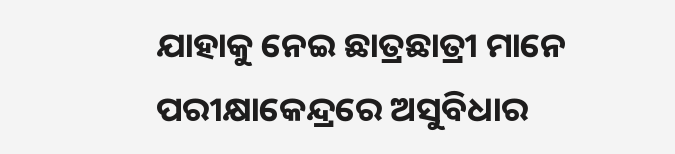ଯାହାକୁ ନେଇ ଛାତ୍ରଛାତ୍ରୀ ମାନେ ପରୀକ୍ଷାକେନ୍ଦ୍ରରେ ଅସୁବିଧାର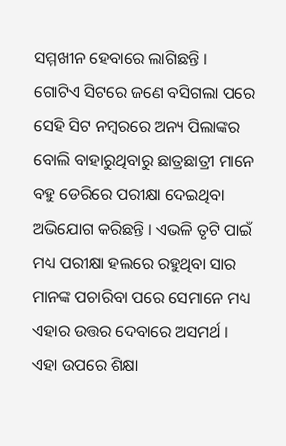ସମ୍ମଖୀନ ହେବାରେ ଲାଗିଛନ୍ତି । ଗୋଟିଏ ସିଟରେ ଜଣେ ବସିଗଲା ପରେ ସେହି ସିଟ ନମ୍ବରରେ ଅନ୍ୟ ପିଲାଙ୍କର ବୋଲି ବାହାରୁଥିବାରୁ ଛାତ୍ରଛାତ୍ରୀ ମାନେ ବହୁ ଡେରିରେ ପରୀକ୍ଷା ଦେଇଥିବା ଅଭିଯୋଗ କରିଛନ୍ତି । ଏଭଳି ତୃଟି ପାଇଁ ମଧ୍ୟ ପରୀକ୍ଷା ହଲରେ ରହୁଥିବା ସାର ମାନଙ୍କ ପଚାରିବା ପରେ ସେମାନେ ମଧ୍ୟ ଏହାର ଉତ୍ତର ଦେବାରେ ଅସମର୍ଥ । ଏହା ଉପରେ ଶିକ୍ଷା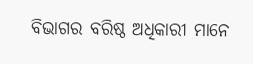ବିଭାଗର ବରିଷ୍ଠ ଅଧିକାରୀ ମାନେ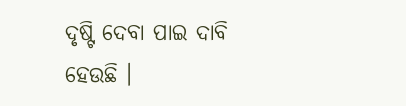ଦୃଷ୍ଟି ଦେବା ପାଇ ଦାବି ହେଉଛି ।